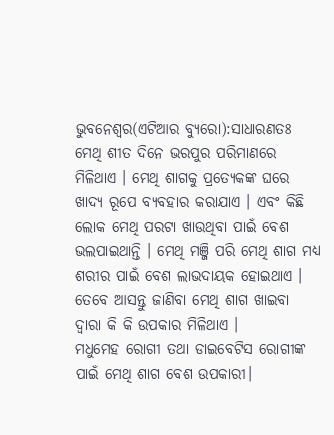ଭୁବନେଶ୍ୱର(ଏଟିଆର ବ୍ୟୁରୋ):ସାଧାରଣତଃ ମେଥି ଶୀତ ଦିନେ ଭରପୁର ପରିମାଣରେ ମିଳିଥାଏ । ମେଥି ଶାଗକୁ ପ୍ରତ୍ୟେକଙ୍କ ଘରେ ଖାଦ୍ୟ ରୂପେ ବ୍ୟବହାର କରାଯାଏ । ଏବଂ କିଛି ଲୋକ ମେଥି ପରଟା ଖାଉଥିବା ପାଇଁ ବେଶ ଭଲପାଇଥାନ୍ତି । ମେଥି ମଞ୍ଜି ପରି ମେଥି ଶାଗ ମଧ୍ୟ ଶରୀର ପାଇଁ ବେଶ ଲାଭଦାୟକ ହୋଇଥାଏ ।
ତେବେ ଆସନ୍ତୁ ଜାଣିବା ମେଥି ଶାଗ ଖାଇବା ଦ୍ୱାରା କି କି ଉପକାର ମିଳିଥାଏ ।
ମଧୁମେହ ରୋଗୀ ତଥା ଡାଇବେଟିସ ରୋଗୀଙ୍କ ପାଇଁ ମେଥି ଶାଗ ବେଶ ଉପକାରୀ।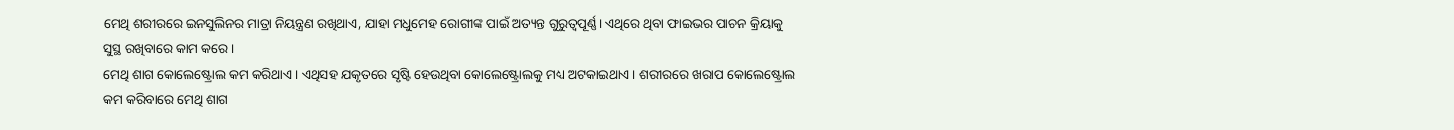ମେଥି ଶରୀରରେ ଇନସୁଲିନର ମାତ୍ରା ନିୟନ୍ତ୍ରଣ ରଖିଥାଏ, ଯାହା ମଧୁମେହ ରୋଗୀଙ୍କ ପାଇଁ ଅତ୍ୟନ୍ତ ଗୁରୁତ୍ୱପୂର୍ଣ୍ଣ। ଏଥିରେ ଥିବା ଫାଇଭର ପାଚନ କ୍ରିୟାକୁ ସୁସ୍ଥ ରଖିବାରେ କାମ କରେ।
ମେଥି ଶାଗ କୋଲେଷ୍ଟ୍ରୋଲ କମ କରିଥାଏ । ଏଥିସହ ଯକୃତରେ ସୃଷ୍ଟି ହେଉଥିବା କୋଲେଷ୍ଟ୍ରୋଲକୁ ମଧ୍ୟ ଅଟକାଇଥାଏ । ଶରୀରରେ ଖରାପ କୋଲେଷ୍ଟ୍ରୋଲ କମ କରିବାରେ ମେଥି ଶାଗ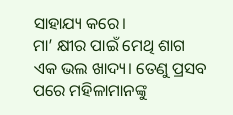ସାହାଯ୍ୟ କରେ।
ମା’ କ୍ଷୀର ପାଇଁ ମେଥି ଶାଗ ଏକ ଭଲ ଖାଦ୍ୟ। ତେଣୁ ପ୍ରସବ ପରେ ମହିଳାମାନଙ୍କୁ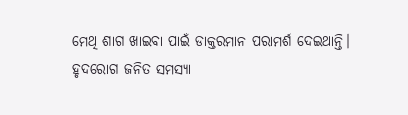ମେଥି ଶାଗ ଖାଇବା ପାଇଁ ଡାକ୍ତରମାନ ପରାମର୍ଶ ଦେଇଥାନ୍ତି।
ହୃଦରୋଗ ଜନିତ ସମସ୍ୟା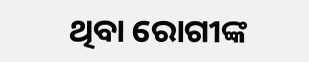ଥିବା ରୋଗୀଙ୍କ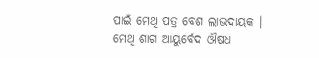ପାଇଁ ମେଥି ପତ୍ର ବେଶ ଲାଭଦାୟକ । ମେଥି ଶାଗ ଆୟୁର୍ବେଦ ଔଷଧ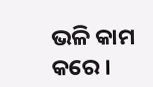ଭଳି କାମ କରେ ।